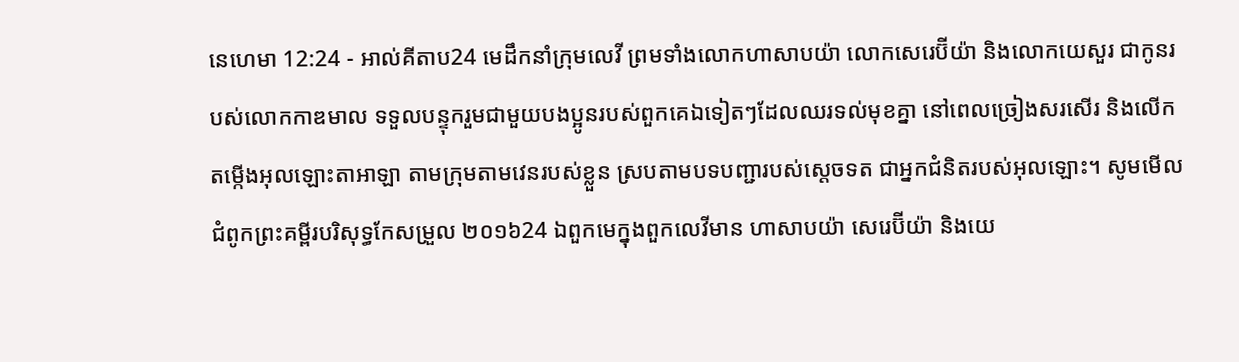នេហេមា 12:24 - អាល់គីតាប24 មេដឹកនាំក្រុមលេវី ព្រមទាំងលោកហាសាបយ៉ា លោកសេរេប៊ីយ៉ា និងលោកយេសួរ ជាកូនរបស់លោកកាឌមាល ទទួលបន្ទុករួមជាមួយបងប្អូនរបស់ពួកគេឯទៀតៗដែលឈរទល់មុខគ្នា នៅពេលច្រៀងសរសើរ និងលើកតម្កើងអុលឡោះតាអាឡា តាមក្រុមតាមវេនរបស់ខ្លួន ស្របតាមបទបញ្ជារបស់ស្តេចទត ជាអ្នកជំនិតរបស់អុលឡោះ។ សូមមើលជំពូកព្រះគម្ពីរបរិសុទ្ធកែសម្រួល ២០១៦24 ឯពួកមេក្នុងពួកលេវីមាន ហាសាបយ៉ា សេរេប៊ីយ៉ា និងយេ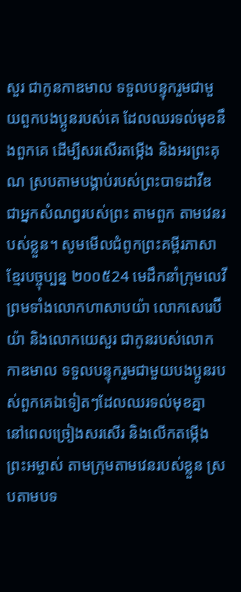សួរ ជាកូនកាឌមាល ទទួលបន្ទុករួមជាមួយពួកបងប្អូនរបស់គេ ដែលឈរទល់មុខនឹងពួកគេ ដើម្បីសរសើរតម្កើង និងអរព្រះគុណ ស្របតាមបង្គាប់របស់ព្រះបាទដាវីឌ ជាអ្នកសំណព្វរបស់ព្រះ តាមពួក តាមវេនរបស់ខ្លួន។ សូមមើលជំពូកព្រះគម្ពីរភាសាខ្មែរបច្ចុប្បន្ន ២០០៥24 មេដឹកនាំក្រុមលេវី ព្រមទាំងលោកហាសាបយ៉ា លោកសេរេប៊ីយ៉ា និងលោកយេសួរ ជាកូនរបស់លោកកាឌមាល ទទួលបន្ទុករួមជាមួយបងប្អូនរបស់ពួកគេឯទៀតៗដែលឈរទល់មុខគ្នា នៅពេលច្រៀងសរសើរ និងលើកតម្កើងព្រះអម្ចាស់ តាមក្រុមតាមវេនរបស់ខ្លួន ស្របតាមបទ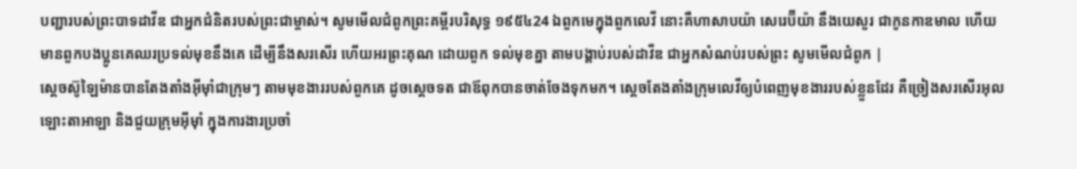បញ្ជារបស់ព្រះបាទដាវីឌ ជាអ្នកជំនិតរបស់ព្រះជាម្ចាស់។ សូមមើលជំពូកព្រះគម្ពីរបរិសុទ្ធ ១៩៥៤24 ឯពួកមេក្នុងពួកលេវី នោះគឺហាសាបយ៉ា សេរេប៊ីយ៉ា នឹងយេសួរ ជាកូនកាឌមាល ហើយមានពួកបងប្អូនគេឈរប្រទល់មុខនឹងគេ ដើម្បីនឹងសរសើរ ហើយអរព្រះគុណ ដោយពួក ទល់មុខគ្នា តាមបង្គាប់របស់ដាវីឌ ជាអ្នកសំណប់របស់ព្រះ សូមមើលជំពូក |
ស្តេចស៊ូឡៃម៉ានបានតែងតាំងអ៊ីមុាំជាក្រុមៗ តាមមុខងាររបស់ពួកគេ ដូចស្តេចទត ជាឪពុកបានចាត់ចែងទុកមក។ ស្តេចតែងតាំងក្រុមលេវីឲ្យបំពេញមុខងាររបស់ខ្លួនដែរ គឺច្រៀងសរសើរអុលឡោះតាអាឡា និងជួយក្រុមអ៊ីមុាំ ក្នុងការងារប្រចាំ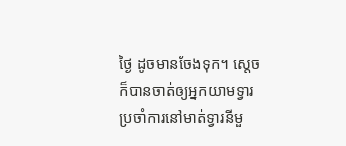ថ្ងៃ ដូចមានចែងទុក។ ស្តេចក៏បានចាត់ឲ្យអ្នកយាមទ្វារ ប្រចាំការនៅមាត់ទ្វារនីមួ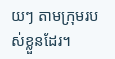យៗ តាមក្រុមរបស់ខ្លួនដែរ។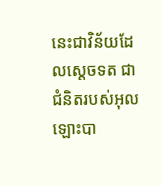នេះជាវិន័យដែលស្តេចទត ជាជំនិតរបស់អុលឡោះបា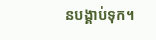នបង្គាប់ទុក។